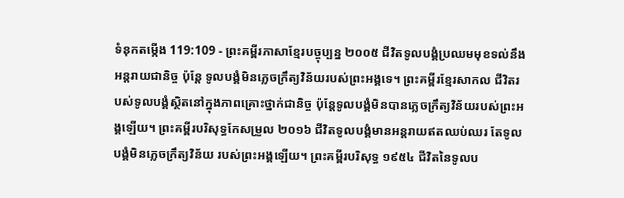ទំនុកតម្កើង 119:109 - ព្រះគម្ពីរភាសាខ្មែរបច្ចុប្បន្ន ២០០៥ ជីវិតទូលបង្គំប្រឈមមុខទល់នឹងអន្តរាយជានិច្ច ប៉ុន្តែ ទូលបង្គំមិនភ្លេចក្រឹត្យវិន័យរបស់ព្រះអង្គទេ។ ព្រះគម្ពីរខ្មែរសាកល ជីវិតរបស់ទូលបង្គំស្ថិតនៅក្នុងភាពគ្រោះថ្នាក់ជានិច្ច ប៉ុន្តែទូលបង្គំមិនបានភ្លេចក្រឹត្យវិន័យរបស់ព្រះអង្គឡើយ។ ព្រះគម្ពីរបរិសុទ្ធកែសម្រួល ២០១៦ ជីវិតទូលបង្គំមានអន្តរាយឥតឈប់ឈរ តែទូលបង្គំមិនភ្លេចក្រឹត្យវិន័យ របស់ព្រះអង្គឡើយ។ ព្រះគម្ពីរបរិសុទ្ធ ១៩៥៤ ជីវិតនៃទូលប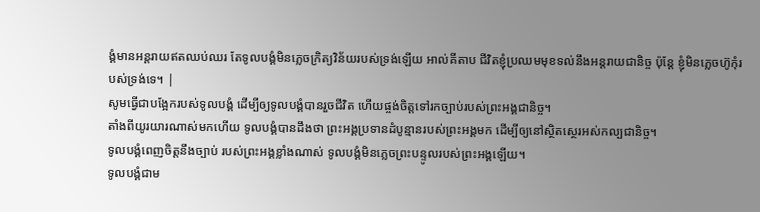ង្គំមានអន្តរាយឥតឈប់ឈរ តែទូលបង្គំមិនភ្លេចក្រិត្យវិន័យរបស់ទ្រង់ឡើយ អាល់គីតាប ជីវិតខ្ញុំប្រឈមមុខទល់នឹងអន្តរាយជានិច្ច ប៉ុន្តែ ខ្ញុំមិនភ្លេចហ៊ូកុំរបស់ទ្រង់ទេ។ |
សូមធ្វើជាបង្អែករបស់ទូលបង្គំ ដើម្បីឲ្យទូលបង្គំបានរួចជីវិត ហើយផ្ចង់ចិត្តទៅរកច្បាប់របស់ព្រះអង្គជានិច្ច។
តាំងពីយូរយារណាស់មកហើយ ទូលបង្គំបានដឹងថា ព្រះអង្គប្រទានដំបូន្មានរបស់ព្រះអង្គមក ដើម្បីឲ្យនៅស្ថិតស្ថេរអស់កល្បជានិច្ច។
ទូលបង្គំពេញចិត្តនឹងច្បាប់ របស់ព្រះអង្គខ្លាំងណាស់ ទូលបង្គំមិនភ្លេចព្រះបន្ទូលរបស់ព្រះអង្គឡើយ។
ទូលបង្គំជាម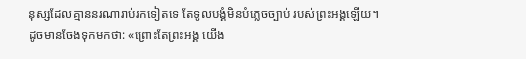នុស្សដែលគ្មាននរណារាប់រកទៀតទេ តែទូលបង្គំមិនបំភ្លេចច្បាប់ របស់ព្រះអង្គឡើយ។
ដូចមានចែងទុកមកថា: «ព្រោះតែព្រះអង្គ យើង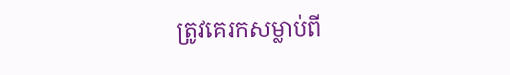ត្រូវគេរកសម្លាប់ពី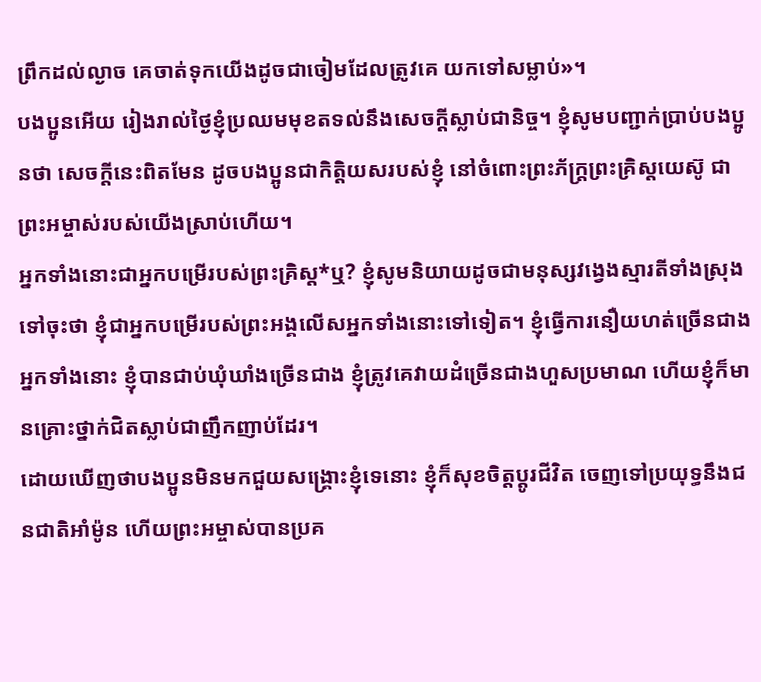ព្រឹកដល់ល្ងាច គេចាត់ទុកយើងដូចជាចៀមដែលត្រូវគេ យកទៅសម្លាប់»។
បងប្អូនអើយ រៀងរាល់ថ្ងៃខ្ញុំប្រឈមមុខតទល់នឹងសេចក្ដីស្លាប់ជានិច្ច។ ខ្ញុំសូមបញ្ជាក់ប្រាប់បងប្អូនថា សេចក្ដីនេះពិតមែន ដូចបងប្អូនជាកិត្តិយសរបស់ខ្ញុំ នៅចំពោះព្រះភ័ក្ត្រព្រះគ្រិស្តយេស៊ូ ជាព្រះអម្ចាស់របស់យើងស្រាប់ហើយ។
អ្នកទាំងនោះជាអ្នកបម្រើរបស់ព្រះគ្រិស្ត*ឬ? ខ្ញុំសូមនិយាយដូចជាមនុស្សវង្វេងស្មារតីទាំងស្រុងទៅចុះថា ខ្ញុំជាអ្នកបម្រើរបស់ព្រះអង្គលើសអ្នកទាំងនោះទៅទៀត។ ខ្ញុំធ្វើការនឿយហត់ច្រើនជាងអ្នកទាំងនោះ ខ្ញុំបានជាប់ឃុំឃាំងច្រើនជាង ខ្ញុំត្រូវគេវាយដំច្រើនជាងហួសប្រមាណ ហើយខ្ញុំក៏មានគ្រោះថ្នាក់ជិតស្លាប់ជាញឹកញាប់ដែរ។
ដោយឃើញថាបងប្អូនមិនមកជួយសង្គ្រោះខ្ញុំទេនោះ ខ្ញុំក៏សុខចិត្តប្ដូរជីវិត ចេញទៅប្រយុទ្ធនឹងជនជាតិអាំម៉ូន ហើយព្រះអម្ចាស់បានប្រគ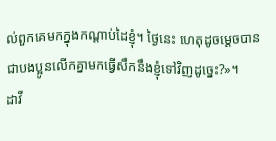ល់ពួកគេមកក្នុងកណ្ដាប់ដៃខ្ញុំ។ ថ្ងៃនេះ ហេតុដូចម្ដេចបានជាបងប្អូនលើកគ្នាមកធ្វើសឹកនឹងខ្ញុំទៅវិញដូច្នេះ?»។
ដាវី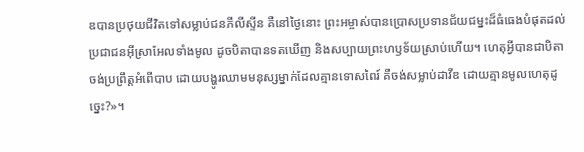ឌបានប្រថុយជីវិតទៅសម្លាប់ជនភីលីស្ទីន គឺនៅថ្ងៃនោះ ព្រះអម្ចាស់បានប្រោសប្រទានជ័យជម្នះដ៏ធំធេងបំផុតដល់ប្រជាជនអ៊ីស្រាអែលទាំងមូល ដូចបិតាបានទតឃើញ និងសប្បាយព្រះហឫទ័យស្រាប់ហើយ។ ហេតុអ្វីបានជាបិតាចង់ប្រព្រឹត្តអំពើបាប ដោយបង្ហូរឈាមមនុស្សម្នាក់ដែលគ្មានទោសពៃរ៍ គឺចង់សម្លាប់ដាវីឌ ដោយគ្មានមូលហេតុដូច្នេះ?»។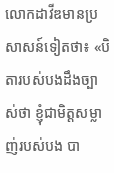លោកដាវីឌមានប្រសាសន៍ទៀតថា៖ «បិតារបស់បងដឹងច្បាស់ថា ខ្ញុំជាមិត្តសម្លាញ់របស់បង បា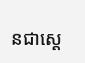នជាស្ដេ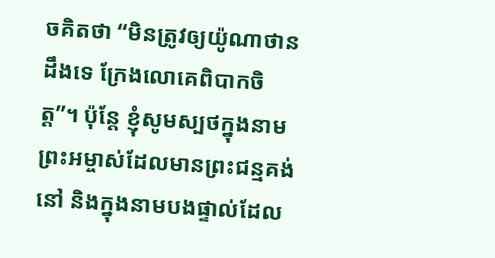ចគិតថា “មិនត្រូវឲ្យយ៉ូណាថានដឹងទេ ក្រែងលោគេពិបាកចិត្ត”។ ប៉ុន្តែ ខ្ញុំសូមស្បថក្នុងនាមព្រះអម្ចាស់ដែលមានព្រះជន្មគង់នៅ និងក្នុងនាមបងផ្ទាល់ដែល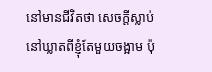នៅមានជីវិតថា សេចក្ដីស្លាប់នៅឃ្លាតពីខ្ញុំតែមួយចង្អាម ប៉ុ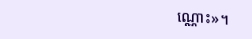ណ្ណោះ»។